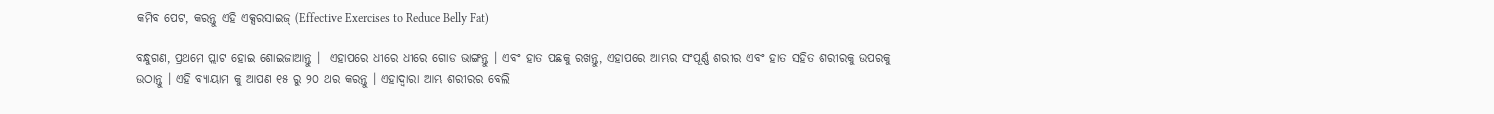କମିବ ପେଟ, କରନ୍ତୁ ଏହି ଏକ୍ସରସାଇଜ୍ (Effective Exercises to Reduce Belly Fat)

ବନ୍ଧୁଗଣ, ପ୍ରଥମେ ପ୍ଲାଟ ହୋଇ ଶୋଇଜାଆନ୍ତୁ ।  ଏହାପରେ ଧୀରେ ଧୀରେ ଗୋଡ ଭାଙ୍ଗନ୍ତୁ । ଏବଂ ହାତ ପଛକୁ ରଖନ୍ତୁ, ଏହାପରେ ଆମ୍ଭର ସଂପୂର୍ଣ୍ଣ ଶରୀର ଏବଂ ହାତ ସହିତ ଶରୀରକୁ ଉପରକୁ ଉଠାନ୍ତୁ । ଏହି ବ୍ୟାୟାମ କୁ ଆପଣ ୧୫ ରୁ ୨୦ ଥର କରନ୍ତୁ । ଏହାଦ୍ଵାରା ଆମ୍ଭ ଶରୀରର ବେଲି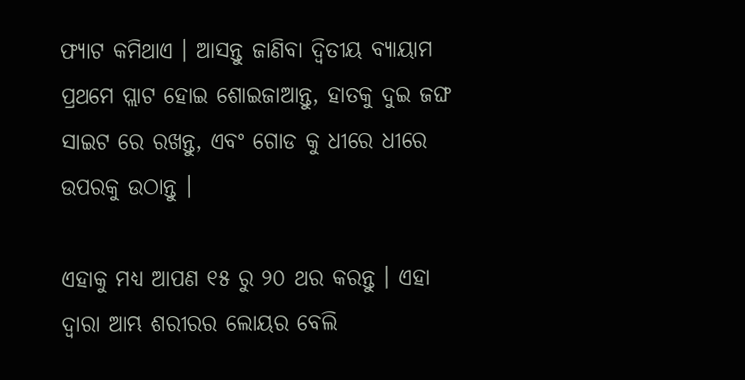ଫ୍ୟାଟ କମିଥାଏ । ଆସନ୍ତୁ ଜାଣିବା ଦ୍ଵିତୀୟ ବ୍ୟାୟାମ ପ୍ରଥମେ ପ୍ଲାଟ ହୋଇ ଶୋଇଜାଆନ୍ତୁ, ହାତକୁ ଦୁଇ ଜଙ୍ଘ ସାଇଟ ରେ ରଖନ୍ତୁ, ଏବଂ ଗୋଡ କୁ ଧୀରେ ଧୀରେ ଉପରକୁ ଉଠାନ୍ତୁ ।

ଏହାକୁ ମଧ୍ୟ ଆପଣ ୧୫ ରୁ ୨୦ ଥର କରନ୍ତୁ । ଏହା ଦ୍ଵାରା ଆମ୍ଭ ଶରୀରର ଲୋୟର ବେଲି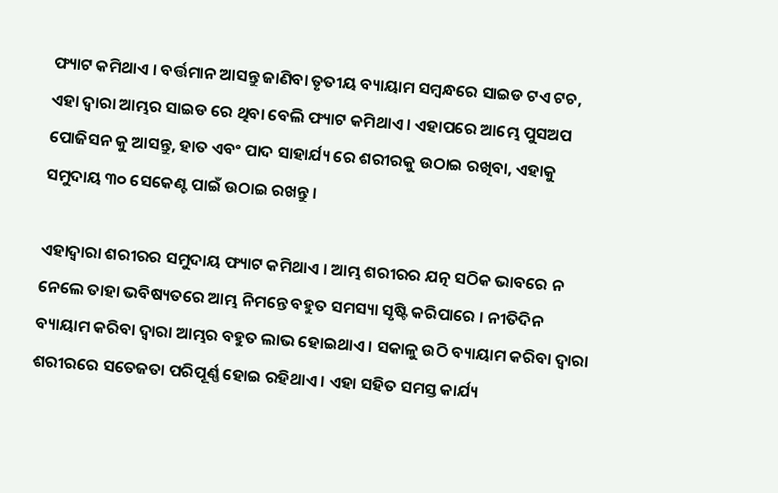ଫ୍ୟାଟ କମିଥାଏ । ବର୍ତ୍ତମାନ ଆସନ୍ତୁ ଜାଣିବା ତୃତୀୟ ବ୍ୟାୟାମ ସମ୍ବନ୍ଧରେ ସାଇଡ ଟଏ ଟଚ, ଏହା ଦ୍ଵାରା ଆମ୍ଭର ସାଇଡ ରେ ଥିବା ବେଲି ଫ୍ୟାଟ କମିଥାଏ । ଏହାପରେ ଆମ୍ଭେ ପୁସଅପ ପୋଜିସନ କୁ ଆସନ୍ତୁ, ହାତ ଏବଂ ପାଦ ସାହାର୍ଯ୍ୟ ରେ ଶରୀରକୁ ଉଠାଇ ରଖିବା, ଏହାକୁ ସମୁଦାୟ ୩୦ ସେକେଣ୍ଟ ପାଇଁ ଉଠାଇ ରଖନ୍ତୁ ।

ଏହାଦ୍ଵାରା ଶରୀରର ସମୁଦାୟ ଫ୍ୟାଟ କମିଥାଏ । ଆମ୍ଭ ଶରୀରର ଯତ୍ନ ସଠିକ ଭାବରେ ନ ନେଲେ ତାହା ଭବିଷ୍ୟତରେ ଆମ୍ଭ ନିମନ୍ତେ ବହୁତ ସମସ୍ୟା ସୃଷ୍ଟି କରିପାରେ । ନୀତିଦିନ ବ୍ୟାୟାମ କରିବା ଦ୍ଵାରା ଆମ୍ଭର ବହୁତ ଲାଭ ହୋଇଥାଏ । ସକାଳୁ ଉଠି ବ୍ୟାୟାମ କରିବା ଦ୍ଵାରା ଶରୀରରେ ସତେଜତା ପରିପୂର୍ଣ୍ଣ ହୋଇ ରହିଥାଏ । ଏହା ସହିତ ସମସ୍ତ କାର୍ଯ୍ୟ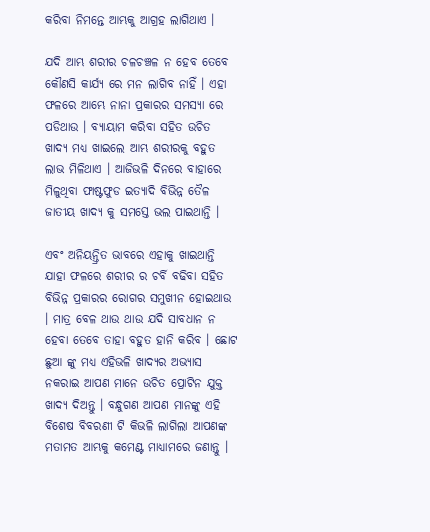କରିବା ନିମନ୍ତେ ଆମ୍ଭକୁ ଆଗ୍ରହ ଲାଗିଥାଏ ।

ଯଦି ଆମ୍ଭ ଶରୀର ଚଳଚଞ୍ଚଳ ନ ହେବ ତେବେ କୌଣସି କାର୍ଯ୍ୟ ରେ ମନ ଲାଗିବ ନାହିଁ । ଏହା ଫଳରେ ଆମ୍ଭେ ନାନା ପ୍ରକାରର ସମସ୍ୟା ରେ ପଡିଥାଉ । ବ୍ୟାୟାମ କରିବା ସହିତ ଉଚିତ ଖାଦ୍ୟ ମଧ୍ୟ ଖାଇଲେ ଆମ୍ଭ ଶରୀରକୁ ବହୁତ ଲାଭ ମିଳିଥାଏ । ଆଜିଭଳି ଦିନରେ ବାହାରେ ମିଳୁଥିବା ଫାଷ୍ଟଫୁଡ ଇତ୍ୟାଦି ବିଭିନ୍ନ ତୈଳ ଜାତୀୟ ଖାଦ୍ୟ କୁ ସମସ୍ତେ ଭଲ ପାଇଥାନ୍ତି ।

ଏବଂ ଅନିୟନ୍ତ୍ରିତ ଭାବରେ ଏହାକୁ ଖାଇଥାନ୍ତି ଯାହା ଫଳରେ ଶରୀର ର ଚର୍ବି ବଢିବା ସହିତ ବିଭିନ୍ନ ପ୍ରକାରର ରୋଗର ସମୁଖୀନ ହୋଇଥାଉ । ମାତ୍ର ବେଳ ଥାଉ ଥାଉ ଯଦି ସାବଧାନ ନ ହେବା ତେବେ ତାହା ବହୁତ ହାନି କରିବ । ଛୋଟ ଛୁଆ ଙ୍କୁ ମଧ୍ୟ ଏହିଭଳି ଖାଦ୍ୟର ଅଭ୍ୟାସ ନକରାଇ ଆପଣ ମାନେ ଉଚିତ ପ୍ରୋଟିନ ଯୁକ୍ତ ଖାଦ୍ୟ ଦିଅନ୍ତୁ । ବନ୍ଧୁଗଣ ଆପଣ ମାନଙ୍କୁ ଏହି ବିଶେଷ ବିବରଣୀ ଟି କିଭଳି ଲାଗିଲା ଆପଣଙ୍କ ମତାମତ ଆମ୍ଭକୁ କମେଣ୍ଟ ମାଧ୍ୟାମରେ ଜଣାନ୍ତୁ ।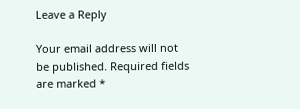Leave a Reply

Your email address will not be published. Required fields are marked *